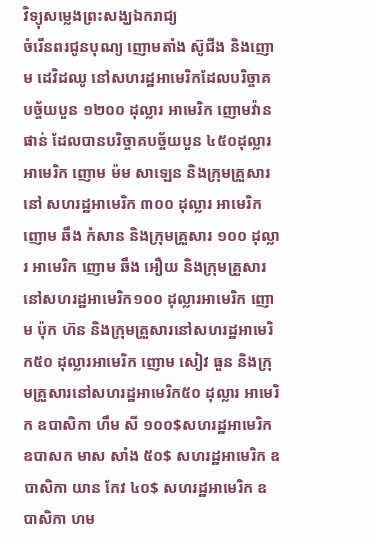វិទ្យុសម្លេងព្រះសង្ឃឯករាជ្យ
ចំរើនពរជូនបុណ្យ ញោមតាំង ស៊ូជីង និងញោម ដេវិដឈូ នៅសហរដ្ឋអាមេរិកដែលបរិច្ចាគបច្ច័យបួន ១២០០ ដុល្លារ អាមេរិក ញោមវ៉ាន ផាន់ ដែលបានបរិច្ចាគបច្ច័យបួន ៤៥០ដុល្លារអាមេរិក ញោម ម៉ម សាឡេន និងក្រុមគ្រួសារនៅ សហរដ្ឋអាមេរិក ៣០០ ដុល្លារ អាមេរិកញោម ឆឹង កំសាន និងក្រុមគ្រួសារ ១០០ ដុល្លារ អាមេរិក ញោម ឆឹង អឿយ និងក្រុមគ្រួសារនៅសហរដ្ឋអាមេរិក១០០ ដុល្លារអាមេរិក ញោម ប៉ុក ហ៊ន និងក្រុមគ្រួសារនៅសហរដ្ឋអាមេរិក៥០ ដុល្លារអាមេរិក ញោម សៀវ ធួន និងក្រុមគ្រួសារនៅសហរដ្ឋអាមេរិក៥០ ដុល្លារ អាមេរិក ឧបាសិកា ហឹម សី ១០០$សហរដ្ឋអាមេរិក ឧបាសក មាស សាំង ៥០$ សហរដ្ឋអាមេរិក ឧបាសិកា យាន កែវ ៤០$ សហរដ្ឋអាមេរិក ឧបាសិកា ហម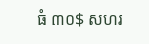ធំ ៣០$ សហរ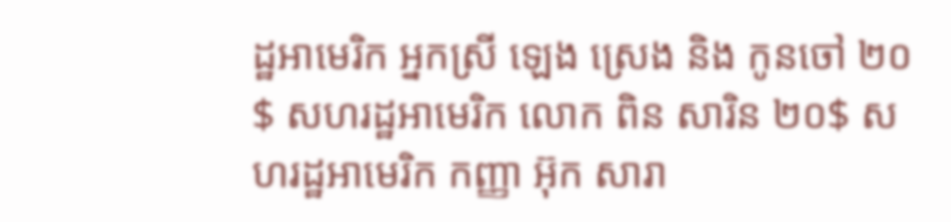ដ្ឋអាមេរិក អ្នកស្រី ឡេង ស្រេង និង កូនចៅ ២០$ សហរដ្ឋអាមេរិក លោក ពិន សារិន ២០$ សហរដ្ឋអាមេរិក កញ្ញា អ៊ុក សារា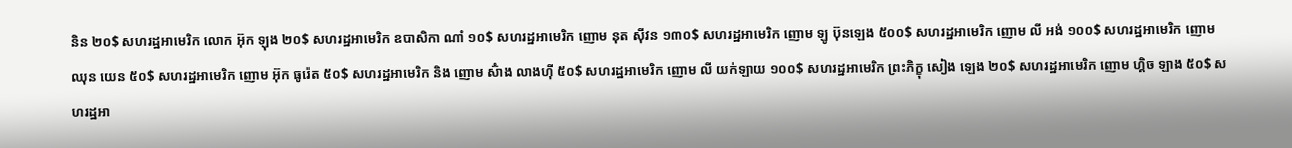និន ២០$ សហរដ្ឋអាមេរិក លោក អ៊ុក ឡុង ២០$ សហរដ្ឋអាមេរិក ឧបាសិកា ណាំ ១០$ សហរដ្ឋអាមេរិក ញោម នុត ស៊ីវន ១៣០$ សហរដ្ឋអាមេរិក ញោម ឡូ ប៊ុនឡេង ៥០០$ សហរដ្ឋអាមេរិក ញោម លី អង់ ១០០$ សហរដ្ឋអាមេរិក ញោម ឈុន យេន ៥០$ សហរដ្ឋអាមេរិក ញោម អ៊ុក ធូរ៉េត ៥០$ សហរដ្ឋអាមេរិក និង ញោម ស៊ំាង លាងហ៊ី ៥០$ សហរដ្ឋអាមេរិក ញោម លី យក់ឡាយ ១០០$ សហរដ្ឋអាមេរិក ព្រះភិក្ខុ សៀង ឡេង ២០$ សហរដ្ឋអាមេរិក ញោម ហ្គិច ឡាង ៥០$ សហរដ្ឋអា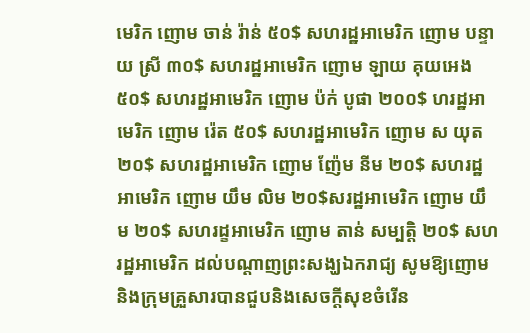មេរិក ញោម ចាន់ រ៉ាន់ ៥០$ សហរដ្ឋអាមេរិក ញោម បន្ទាយ ស្រី ៣០$ សហរដ្ឋអាមេរិក ញោម ឡាយ គុយអេង ៥០$ សហរដ្ឋអាមេរិក ញោម ប៉ក់ បូផា ២០០$ ហរដ្ឋអាមេរិក ញោម រ៉េត ៥០$ សហរដ្ឋអាមេរិក ញោម ស យុត ២០$ សហរដ្ឋអាមេរិក ញោម ញ៉ែម នីម ២០$ សហរដ្ឋអាមេរិក ញោម យឹម លិម ២០$សរដ្ឋអាមេរិក ញោម យឹម ២០$ សហរដ្ខអាមេរិក ញោម តាន់ សម្បត្តិ ២០$ សហរដ្ឋអាមេរិក ដល់បណ្ដាញព្រះសង្ឃឯករាជ្យ សូមឱ្យញោម និងក្រុមគ្រួសារបានជួបនិងសេចក្ដីសុខចំរើន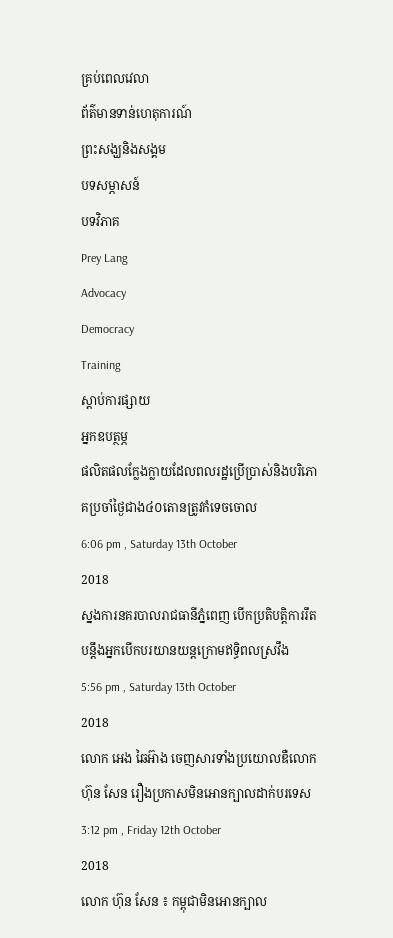គ្រប់ពេលវេលា
ព័ត៌មានទាន់ហេតុការណ៍
ព្រះសង្ឃនិងសង្គម
បទសម្ភាសន៍
បទវិភាគ
Prey Lang
Advocacy
Democracy
Training
ស្តាប់ការផ្សាយ
អ្នកឧបត្ថម្ភ
ផលិតផលក្លែងក្លាយដែលពលរដ្ឋប្រើប្រាស់និងបរិភោគប្រចាំថ្ងៃជាង៤០តោនត្រូវកំទេចចោល
6:06 pm , Saturday 13th October
2018
ស្នងការនគរបាលរាជធានីភ្នំពេញ បើកប្រតិបត្តិការរឹតបន្តឹងអ្នកបើកបរយានយន្តក្រោមឥទ្ធិពលស្រវឹង
5:56 pm , Saturday 13th October
2018
លោក អេង ឆៃអ៊ាង ចេញសារទាំងប្រយោលឌឺលោក ហ៊ុន សែន រឿងប្រកាសមិនអោនក្បាលដាក់បរទេស
3:12 pm , Friday 12th October
2018
លោក ហ៊ុន សែន ៖ កម្ពុជាមិនអោនក្បាល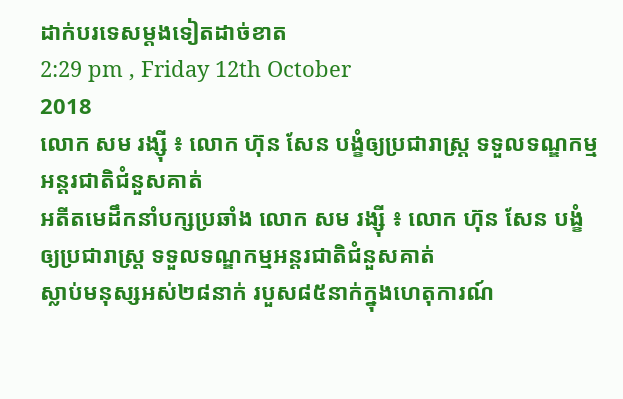ដាក់បរទេសម្ដងទៀតដាច់ខាត
2:29 pm , Friday 12th October
2018
លោក សម រង្ស៊ី ៖ លោក ហ៊ុន សែន បង្ខំឲ្យប្រជារាស្ត្រ ទទួលទណ្ឌកម្មអន្តរជាតិជំនួសគាត់
អតីតមេដឹកនាំបក្សប្រឆាំង លោក សម រង្ស៊ី ៖ លោក ហ៊ុន សែន បង្ខំឲ្យប្រជារាស្ត្រ ទទួលទណ្ឌកម្មអន្តរជាតិជំនួសគាត់
ស្លាប់មនុស្សអស់២៨នាក់ របួស៨៥នាក់ក្នុងហេតុការណ៍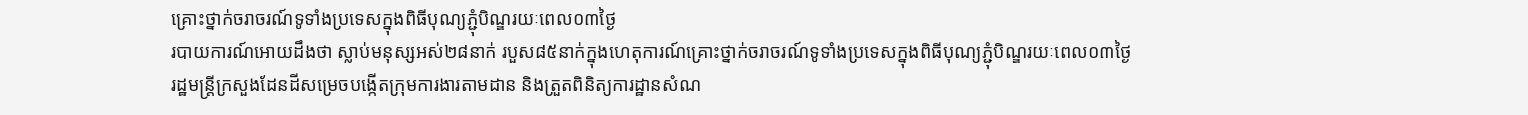គ្រោះថ្នាក់ចរាចរណ៍ទូទាំងប្រទេសក្នុងពិធីបុណ្យភ្ជុំបិណ្ឌរយៈពេល០៣ថ្ងៃ
របាយការណ៍អោយដឹងថា ស្លាប់មនុស្សអស់២៨នាក់ របួស៨៥នាក់ក្នុងហេតុការណ៍គ្រោះថ្នាក់ចរាចរណ៍ទូទាំងប្រទេសក្នុងពិធីបុណ្យភ្ជុំបិណ្ឌរយៈពេល០៣ថ្ងៃ
រដ្ឋមន្រ្តីក្រសួងដែនដីសម្រេចបង្កើតក្រុមការងារតាមដាន និងត្រួតពិនិត្យការដ្ឋានសំណ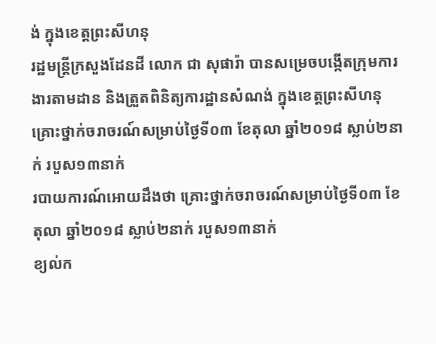ង់ ក្នុងខេត្តព្រះសីហនុ
រដ្ឋមន្រ្តីក្រសួងដែនដី លោក ជា សុផារ៉ា បានសម្រេចបង្កើតក្រុមការងារតាមដាន និងត្រួតពិនិត្យការដ្ឋានសំណង់ ក្នុងខេត្តព្រះសីហនុ
គ្រោះថ្នាក់ចរាចរណ៍សម្រាប់ថ្ងៃទី០៣ ខែតុលា ឆ្នាំ២០១៨ ស្លាប់២នាក់ របួស១៣នាក់
របាយការណ៍អោយដឹងថា គ្រោះថ្នាក់ចរាចរណ៍សម្រាប់ថ្ងៃទី០៣ ខែតុលា ឆ្នាំ២០១៨ ស្លាប់២នាក់ របួស១៣នាក់
ខ្យល់ក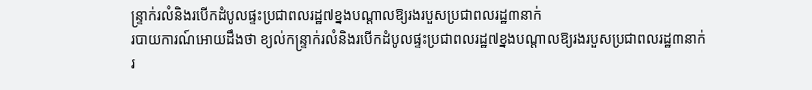ន្ទ្រាក់រលំនិងរបើកដំបូលផ្ទះប្រជាពលរដ្ឋ៧ខ្នងបណ្តាលឱ្យរងរបួសប្រជាពលរដ្ឋ៣នាក់
របាយការណ៍អោយដឹងថា ខ្យល់កន្ទ្រាក់រលំនិងរបើកដំបូលផ្ទះប្រជាពលរដ្ឋ៧ខ្នងបណ្តាលឱ្យរងរបួសប្រជាពលរដ្ឋ៣នាក់
រ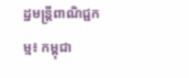ដ្ឋមន្ត្រីពាណិជ្ជកម្ម៖ កម្ពុជា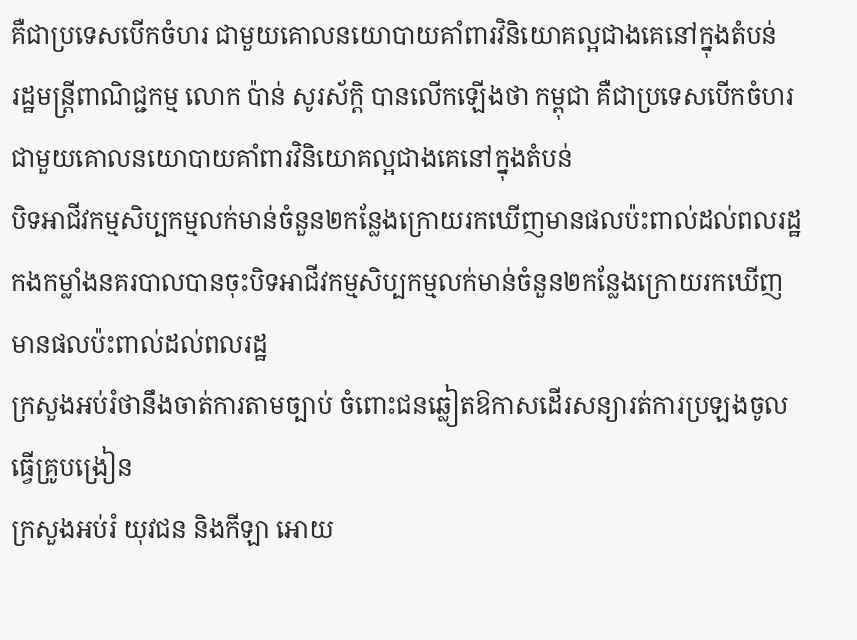គឺជាប្រទេសបើកចំហរ ជាមួយគោលនយោបាយគាំពារវិនិយោគល្អជាងគេនៅក្នុងតំបន់
រដ្ឋមន្ត្រីពាណិជ្ជកម្ម លោក ប៉ាន់ សូរស័ក្ដិ បានលើកឡើងថា កម្ពុជា គឺជាប្រទេសបើកចំហរ ជាមួយគោលនយោបាយគាំពារវិនិយោគល្អជាងគេនៅក្នុងតំបន់
បិទអាជីវកម្មសិប្បកម្មលក់មាន់ចំនួន២កន្លែងក្រោយរកឃើញមានផលប៉ះពាល់ដល់ពលរដ្ឋ
កងកម្លាំងនគរបាលបានចុះបិទអាជីវកម្មសិប្បកម្មលក់មាន់ចំនួន២កន្លែងក្រោយរកឃើញមានផលប៉ះពាល់ដល់ពលរដ្ឋ
ក្រសួងអប់រំថានឹងចាត់ការតាមច្បាប់ ចំពោះជនឆ្លៀតឱកាសដើរសន្យារត់ការប្រឡងចូលធ្វើគ្រូបង្រៀន
ក្រសួងអប់រំ យុវជន និងកីឡា អោយ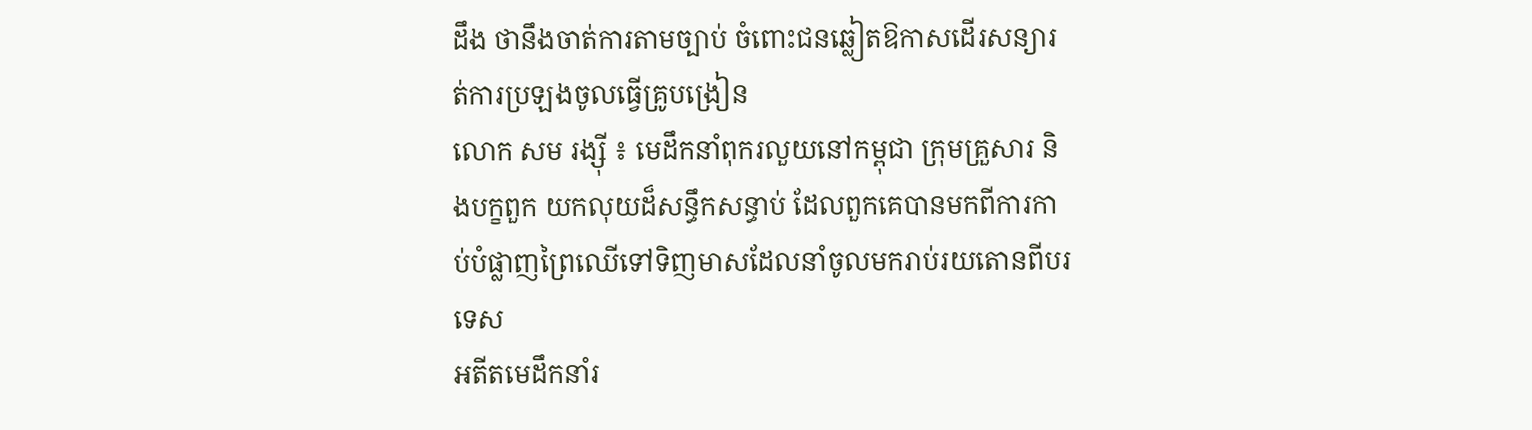ដឹង ថានឹងចាត់ការតាមច្បាប់ ចំពោះជនឆ្លៀតឱកាសដើរសន្យារត់ការប្រឡងចូលធ្វើគ្រូបង្រៀន
លោក សម រង្ស៊ី ៖ មេដឹកនាំពុករលួយនៅកម្ពុជា ក្រុមគ្រួសារ និងបក្ខពួក យកលុយដ៏សន្ធឹកសន្ធាប់ ដែលពួកគេបានមកពីការកាប់បំផ្លាញព្រៃឈើទៅទិញមាសដែលនាំចូលមករាប់រយតោនពីបរទេស
អតីតមេដឹកនាំរ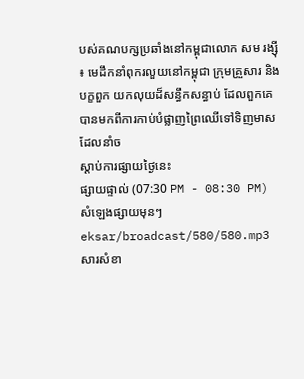បស់គណបក្សប្រឆាំងនៅកម្ពុជាលោក សម រង្ស៊ី ៖ មេដឹកនាំពុករលួយនៅកម្ពុជា ក្រុមគ្រួសារ និងបក្ខពួក យកលុយដ៏សន្ធឹកសន្ធាប់ ដែលពួកគេបានមកពីការកាប់បំផ្លាញព្រៃឈើទៅទិញមាសដែលនាំច
ស្ដាប់ការផ្សាយថ្ងៃនេះ
ផ្សាយផ្ទាល់ (07:30 PM - 08:30 PM)
សំឡេងផ្សាយមុនៗ
eksar/broadcast/580/580.mp3
សារសំខា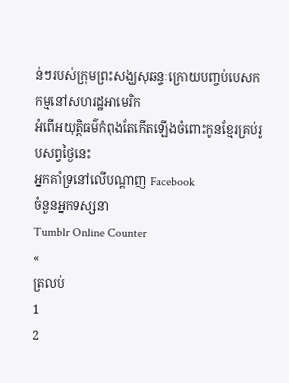ន់ៗរបស់ក្រុមព្រះសង្ឃសុឆន្ទៈក្រោយបញ្ចប់បេសកកម្មនៅសហរដ្ឋអាមេរិក
អំពើអយុត្តិធម៌កំពុងតែកើតឡើងចំពោះកូនខ្មែរគ្រប់រូបសព្វថ្ងៃនេះ
អ្នកគាំទ្រនៅលើបណ្តាញ Facebook
ចំនួនអ្នកទស្សនា
Tumblr Online Counter
«
ត្រលប់
1
2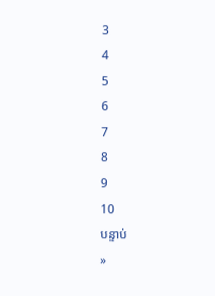3
4
5
6
7
8
9
10
បន្ទាប់
»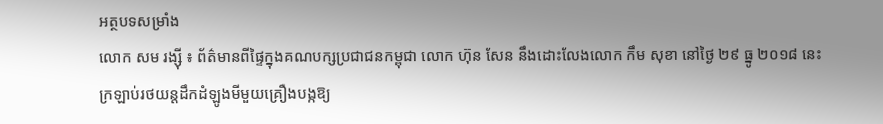អត្ថបទសម្រាំង
លោក សម រង្ស៊ី ៖ ព័ត៌មានពីផ្ទៃក្នុងគណបក្សប្រជាជនកម្ពុជា លោក ហ៊ុន សែន នឹងដោះលែងលោក កឹម សុខា នៅថ្ងៃ ២៩ ធ្នូ ២០១៨ នេះ
ក្រឡាប់រថយន្តដឹកដំឡូងមីមួយគ្រឿងបង្កឱ្យ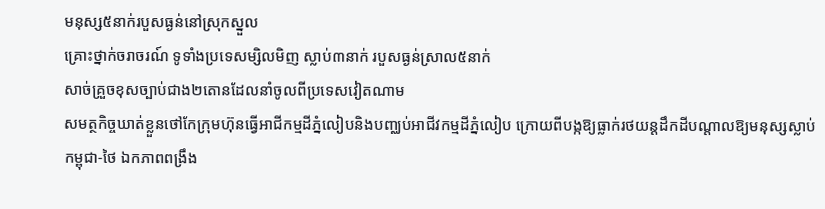មនុស្ស៥នាក់របួសធ្ងន់នៅស្រុកស្នួល
គ្រោះថ្នាក់ចរាចរណ៍ ទូទាំងប្រទេសម្សិលមិញ ស្លាប់៣នាក់ របួសធ្ងន់ស្រាល៥នាក់
សាច់គ្រួចខុសច្បាប់ជាង២តោនដែលនាំចូលពីប្រទេសវៀតណាម
សមត្ថកិច្ចឃាត់ខ្លួនថៅកែក្រុមហ៊ុនធ្វើអាជីកម្មដីភ្នំលៀបនិងបញ្ឈប់អាជីវកម្មដីភ្នំលៀប ក្រោយពីបង្កឱ្យធ្លាក់រថយន្តដឹកដីបណ្តាលឱ្យមនុស្សស្លាប់
កម្ពុជា-ថៃ ឯកភាពពង្រឹង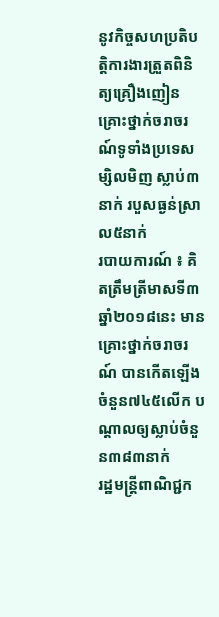នូវកិច្ចសហប្រតិបត្តិការងារត្រួតពិនិត្យគ្រឿងញៀន
គ្រោះថ្នាក់ចរាចរណ៍ទូទាំងប្រទេសម្សិលមិញ ស្លាប់៣នាក់ របួសធ្ងន់ស្រាល៥នាក់
របាយការណ៍ ៖ គិតត្រឹមត្រីមាសទី៣ ឆ្នាំ២០១៨នេះ មានគ្រោះថ្នាក់ចរាចរណ៍ បានកើតឡើងចំនួន៧៤៥លើក បណ្ដាលឲ្យស្លាប់ចំនួន៣៨៣នាក់
រដ្ឋមន្ត្រីពាណិជ្ជក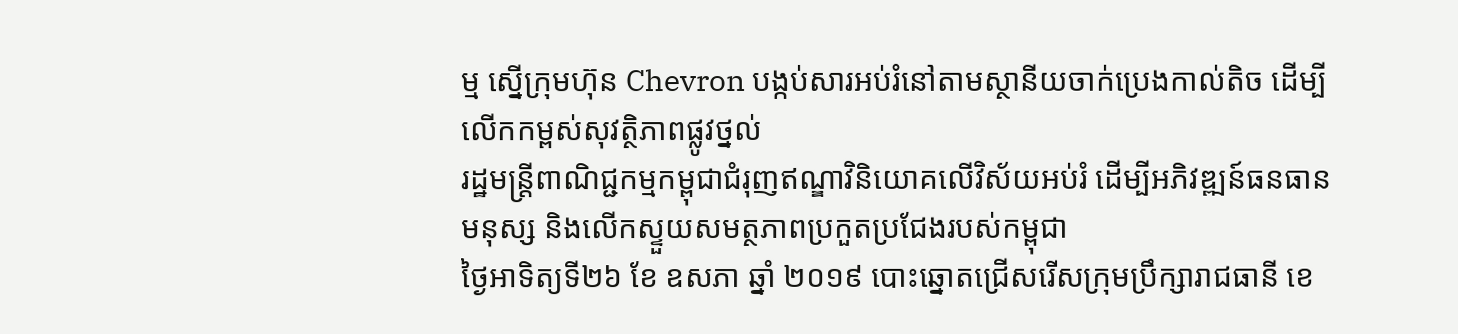ម្ម ស្នើក្រុមហ៊ុន Chevron បង្កប់សារអប់រំនៅតាមស្ថានីយចាក់ប្រេងកាល់តិច ដើម្បីលើកកម្ពស់សុវត្ថិភាពផ្លូវថ្នល់
រដ្ឋមន្រ្តីពាណិជ្ជកម្មកម្ពុជាជំរុញឥណ្ឌាវិនិយោគលើវិស័យអប់រំ ដើម្បីអភិវឌ្ឍន៍ធនធានមនុស្ស និងលើកស្ទួយសមត្ថភាពប្រកួតប្រជែងរបស់កម្ពុជា
ថ្ងៃអាទិត្យទី២៦ ខែ ឧសភា ឆ្នាំ ២០១៩ បោះឆ្នោតជ្រើសរើសក្រុមប្រឹក្សារាជធានី ខេ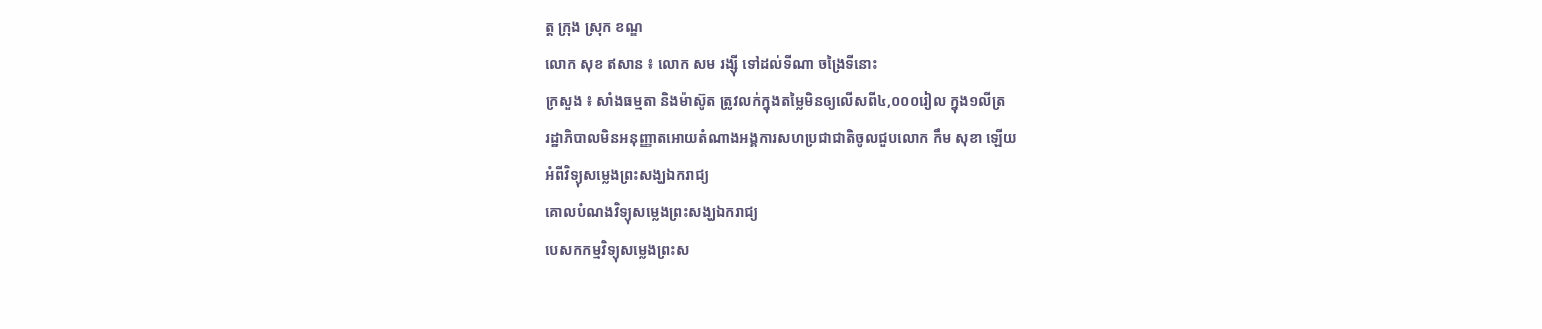ត្ត ក្រុង ស្រុក ខណ្ឌ
លោក សុខ ឥសាន ៖ លោក សម រង្ស៊ី ទៅដល់ទីណា ចង្រៃទីនោះ
ក្រសួង ៖ សាំងធម្មតា និងម៉ាស៊ូត ត្រូវលក់ក្នុងតម្លៃមិនឲ្យលើសពី៤,០០០រៀល ក្នុង១លីត្រ
រដ្ឋាភិបាលមិនអនុញ្ញាតអោយតំណាងអង្គការសហប្រជាជាតិចូលជួបលោក កឹម សុខា ឡើយ
អំពីវិទ្យុសម្លេងព្រះសង្ឃឯករាជ្យ
គោលបំណងវិទ្យុសម្លេងព្រះសង្ឃឯករាជ្យ
បេសកកម្មវិទ្យុសម្លេងព្រះស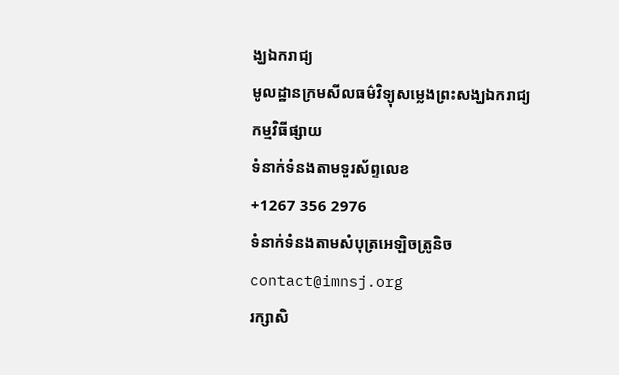ង្ឃឯករាជ្យ
មូលដ្ឋានក្រមសីលធម៌វិទ្យុសម្លេងព្រះសង្ឃឯករាជ្យ
កម្មវិធីផ្សាយ
ទំនាក់ទំនងតាមទួរស័ព្ទលេខ
+1267 356 2976
ទំនាក់ទំនងតាមសំបុត្រអេឡិចត្រូនិច
contact@imnsj.org
រក្សាសិ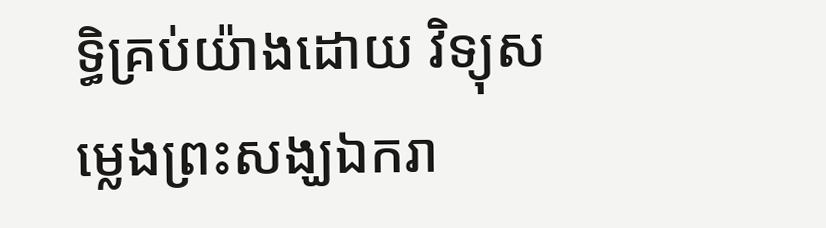ទ្ធិគ្រប់យ៉ាងដោយ វិទ្យុសម្លេងព្រះសង្ឃឯករា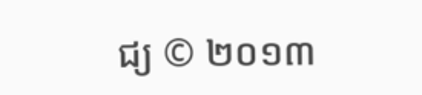ជ្យ © ២០១៣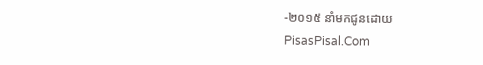-២០១៥ នាំមកជូនដោយ
PisasPisal.Com